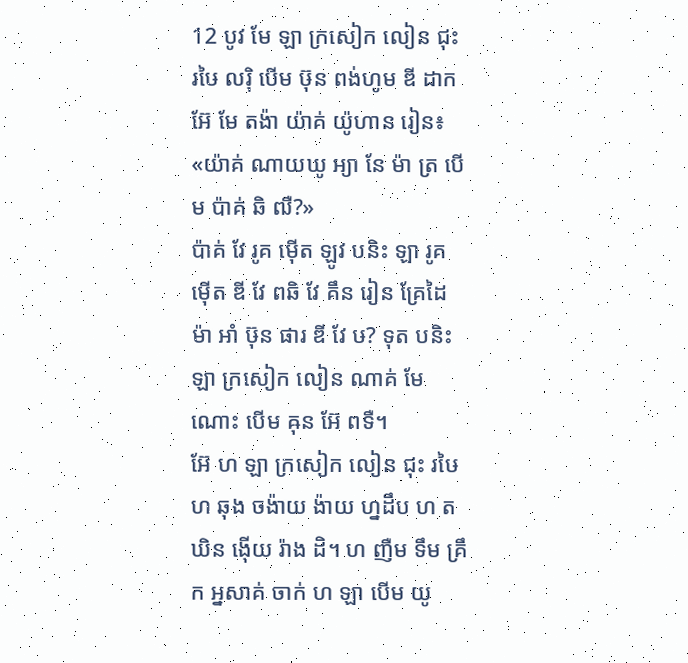12 បូវ មែ ឡា ក្រសៀក លៀន ជុះ រឞៃ លរ៉ិ បើម ឞ៊ុន ពង់ហូម ឌី ដាក អ៊ែ មែ តង៉ា យ៉ាគ់ យ៉ូហាន រៀន៖ «យ៉ាគ់ ណាយឃូ អ្យា នែ ម៉ា ត្រ បើម ប៉ាគ់ ឆិ ឍឺ?»
ប៉ាគ់ វែ រូគ ម៉ើត ឡូវ បនិះ ឡា រូគ ម៉ើត ឌី វែ ពឆិ វែ គឹន រៀន គ្រែដៃ ម៉ា អាំ ឞ៊ុន ផារ ឌី វែ ឞ? ទុត បនិះ ឡា ក្រសៀក លៀន ណាគ់ មែ ណោះ បើម ឝុន អ៊ែ ពទឺ។
អ៊ែ ហ ឡា ក្រសៀក លៀន ជុះ រឞៃ ហ ឆុង ចង៉ាយ ង៉ាយ ហ្នដឹប ហ តឃិន ង៉ើយ រ៉ាង ដិ។ ហ ញឺម ទឹម គ្រឹក អ្នសាគ់ ចាក់ ហ ឡា បើម យូ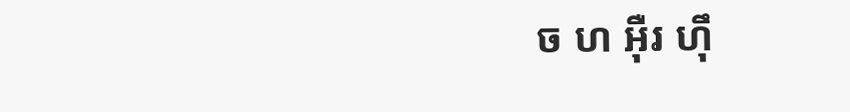ច ហ អ៊ឺរ ហ៊ឹ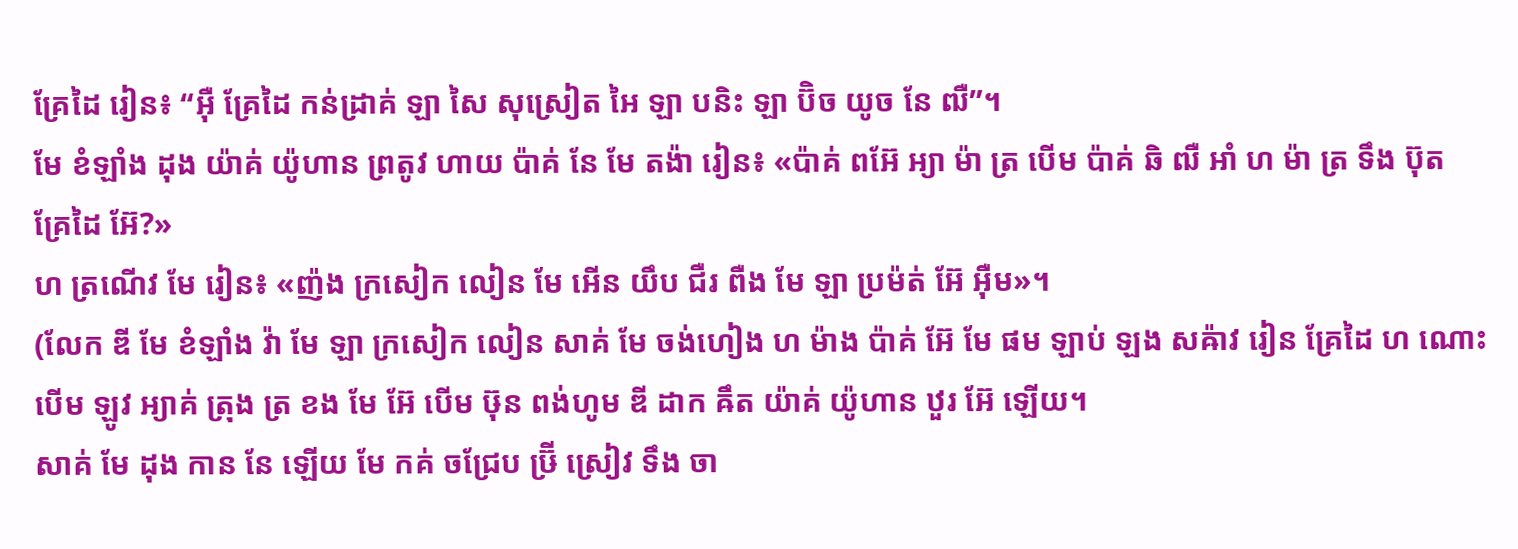គ្រែដៃ រៀន៖ “អ៊ឺ គ្រែដៃ កន់ដ្រាគ់ ឡា សៃ សុស្រៀត អៃ ឡា បនិះ ឡា ប៊ិច យូច នែ ឍឺ”។
មែ ខំឡាំង ដុង យ៉ាគ់ យ៉ូហាន ព្រតូវ ហាយ ប៉ាគ់ នែ មែ តង៉ា រៀន៖ «ប៉ាគ់ ពអ៊ែ អ្យា ម៉ា ត្រ បើម ប៉ាគ់ ឆិ ឍឺ អាំ ហ ម៉ា ត្រ ទឹង ប៊ុត គ្រែដៃ អ៊ែ?»
ហ ត្រណើវ មែ រៀន៖ «ញ៉ង ក្រសៀក លៀន មែ អើន យឹប ជឺរ ពឺង មែ ឡា ប្រម៉ត់ អ៊ែ អ៊ឺម»។
(លែក ឌី មែ ខំឡាំង វ៉ា មែ ឡា ក្រសៀក លៀន សាគ់ មែ ចង់ហៀង ហ ម៉ាង ប៉ាគ់ អ៊ែ មែ ផម ឡាប់ ឡង សឝ៉ាវ រៀន គ្រែដៃ ហ ណោះ បើម ឡូវ អ្យាគ់ ត្រុង ត្រ ខង មែ អ៊ែ បើម ឞ៊ុន ពង់ហូម ឌី ដាក ឝឹត យ៉ាគ់ យ៉ូហាន ឋួរ អ៊ែ ឡើយ។
សាគ់ មែ ដុង កាន នែ ឡើយ មែ កគ់ ចជ្រែប ឞ្រ៊ី ស្រៀវ ទឹង ចា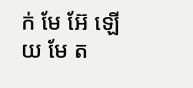ក់ មែ អ៊ែ ឡើយ មែ ត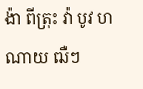ង៉ា ពីត្រុះ វ៉ា បូវ ហណាយ ឍឺៗ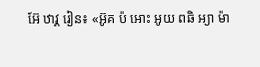អ៊ែ ឋាវ្គ រៀន៖ «អ៊ូគ ប៉ អោះ អូយ ពឆិ អ្យា ម៉ា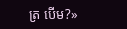ត្រ បើម?»